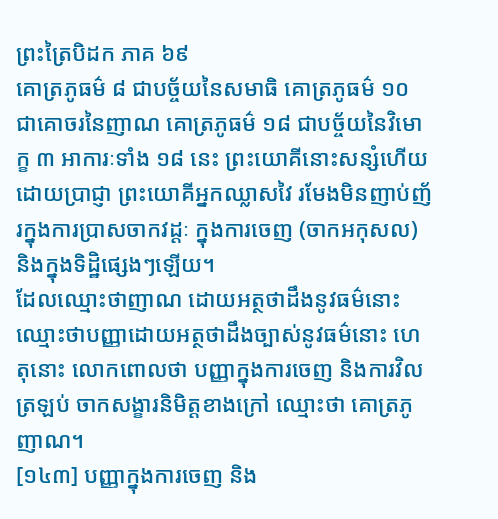ព្រះត្រៃបិដក ភាគ ៦៩
គោត្រភូធម៌ ៨ ជាបច្ច័យនៃសមាធិ គោត្រភូធម៌ ១០ ជាគោចរនៃញាណ គោត្រភូធម៌ ១៨ ជាបច្ច័យនៃវិមោក្ខ ៣ អាការៈទាំង ១៨ នេះ ព្រះយោគីនោះសន្សំហើយដោយប្រាជ្ញា ព្រះយោគីអ្នកឈ្លាសវៃ រមែងមិនញាប់ញ័រក្នុងការប្រាសចាកវដ្តៈ ក្នុងការចេញ (ចាកអកុសល) និងក្នុងទិដ្ឋិផ្សេងៗឡើយ។
ដែលឈ្មោះថាញាណ ដោយអត្ថថាដឹងនូវធម៌នោះ ឈ្មោះថាបញ្ញាដោយអត្ថថាដឹងច្បាស់នូវធម៌នោះ ហេតុនោះ លោកពោលថា បញ្ញាក្នុងការចេញ និងការវិលត្រឡប់ ចាកសង្ខារនិមិត្តខាងក្រៅ ឈ្មោះថា គោត្រភូញាណ។
[១៤៣] បញ្ញាក្នុងការចេញ និង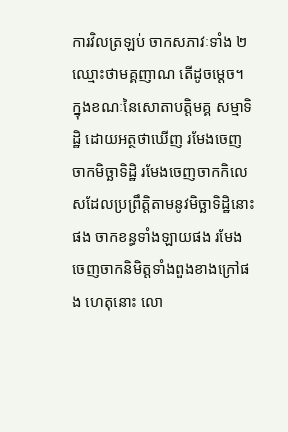ការវិលត្រឡប់ ចាកសភាវៈទាំង ២ ឈ្មោះថាមគ្គញាណ តើដូចម្តេច។ ក្នុងខណៈនៃសោតាបត្តិមគ្គ សម្មាទិដ្ឋិ ដោយអត្ថថាឃើញ រមែងចេញចាកមិច្ឆាទិដ្ឋិ រមែងចេញចាកកិលេសដែលប្រព្រឹត្តិតាមនូវមិច្ឆាទិដ្ឋិនោះផង ចាកខន្ធទាំងឡាយផង រមែងចេញចាកនិមិត្តទាំងពួងខាងក្រៅផង ហេតុនោះ លោ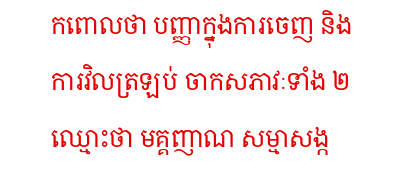កពោលថា បញ្ញាក្នុងការចេញ និងការវិលត្រឡប់ ចាកសភាវៈទាំង ២ ឈ្មោះថា មគ្គញាណ សម្មាសង្ក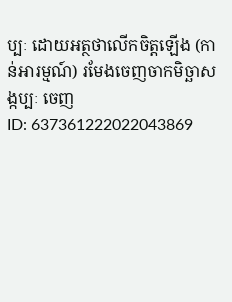ប្បៈ ដោយអត្ថថាលើកចិត្តឡើង (កាន់អារម្មណ៍) រមែងចេញចាកមិច្ឆាសង្កប្បៈ ចេញ
ID: 637361222022043869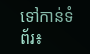ទៅកាន់ទំព័រ៖